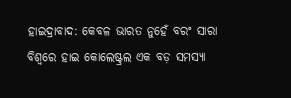ହାଇଦ୍ରାବାଦ: କେବଳ ଭାରତ ନୁହେଁ ବରଂ ସାରା ବିଶ୍ବରେ ହାଇ କୋଲେଷ୍ଟ୍ରଲ ଏକ ବଡ଼ ସମସ୍ୟା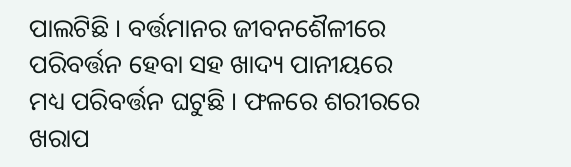ପାଲଟିଛି । ବର୍ତ୍ତମାନର ଜୀବନଶୈଳୀରେ ପରିବର୍ତ୍ତନ ହେବା ସହ ଖାଦ୍ୟ ପାନୀୟରେ ମଧ୍ୟ ପରିବର୍ତ୍ତନ ଘଟୁଛି । ଫଳରେ ଶରୀରରେ ଖରାପ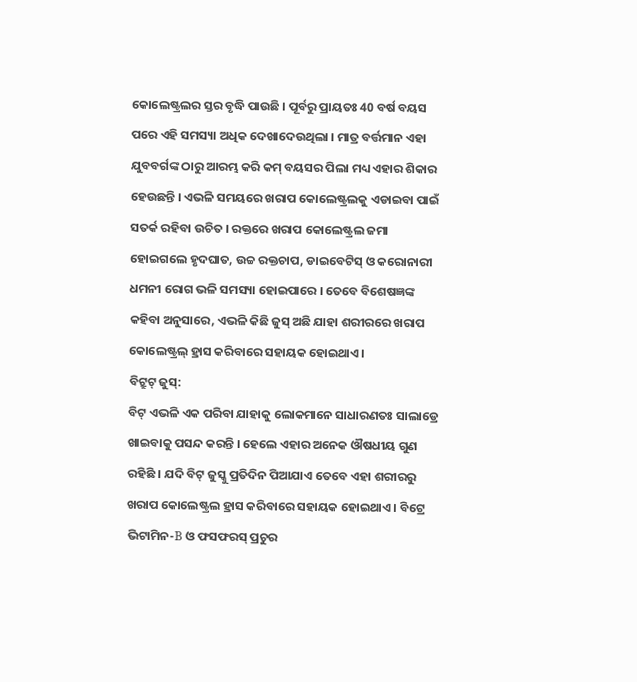କୋଲେଷ୍ଟ୍ରଲର ସ୍ତର ବୃଦ୍ଧି ପାଉଛି । ପୂର୍ବରୁ ପ୍ରାୟତଃ 40 ବର୍ଷ ବୟସ ପରେ ଏହି ସମସ୍ୟା ଅଧିକ ଦେଖାଦେଉଥିଲା । ମାତ୍ର ବର୍ତ୍ତମାନ ଏହା ଯୁବବର୍ଗଙ୍କ ଠାରୁ ଆରମ୍ଭ କରି କମ୍ ବୟସର ପିଲା ମଧ୍ୟ ଏହାର ଶିକାର ହେଉଛନ୍ତି । ଏଭଳି ସମୟରେ ଖରାପ କୋଲେଷ୍ଟ୍ରଲକୁ ଏଡାଇବା ପାଇଁ ସତର୍କ ରହିବା ଉଚିତ । ରକ୍ତରେ ଖରାପ କୋଲେଷ୍ଟ୍ରଲ ଜମା ହୋଇଗଲେ ହୃଦଘାତ, ଉଚ୍ଚ ରକ୍ତଚାପ, ଡାଇବେଟିସ୍ ଓ କରୋନାରୀ ଧମନୀ ରୋଗ ଭଳି ସମସ୍ୟା ହୋଇପାରେ । ତେବେ ବିଶେଷଜ୍ଞଙ୍କ କହିବା ଅନୁସାରେ, ଏଭଳି କିଛି ଜୁସ୍ ଅଛି ଯାହା ଶରୀରରେ ଖରାପ କୋଲେଷ୍ଟ୍ରଲ୍ ହ୍ରାସ କରିବାରେ ସହାୟକ ହୋଇଥାଏ ।
ବିଟ୍ରୁଟ୍ ଜୁସ୍:
ବିଟ୍ ଏଭଳି ଏକ ପରିବା ଯାହାକୁ ଲୋକମାନେ ସାଧାରଣତଃ ସାଲାଡ୍ରେ ଖାଇବାକୁ ପସନ୍ଦ କରନ୍ତି । ହେଲେ ଏହାର ଅନେକ ଔଷଧୀୟ ଗୁଣ ରହିଛି । ଯଦି ବିଟ୍ ଜୁସ୍କୁ ପ୍ରତିଦିନ ପିଆଯାଏ ତେବେ ଏହା ଶରୀରରୁ ଖରାପ କୋଲେଷ୍ଟ୍ରଲ ହ୍ରାସ କରିବାରେ ସହାୟକ ହୋଇଥାଏ । ବିଟ୍ରେ ଭିଟାମିନ-B ଓ ଫସଫରସ୍ ପ୍ରଚୁର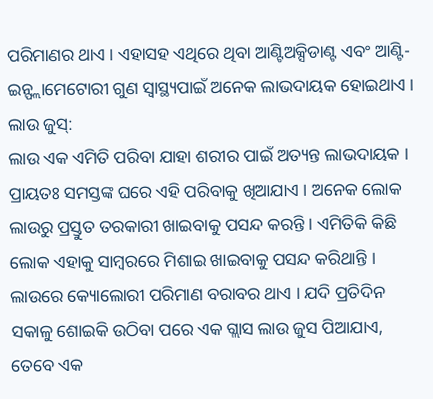ପରିମାଣର ଥାଏ । ଏହାସହ ଏଥିରେ ଥିବା ଆଣ୍ଟିଅକ୍ସିଡାଣ୍ଟ ଏବଂ ଆଣ୍ଟି-ଇନ୍ଫ୍ଲାମେଟୋରୀ ଗୁଣ ସ୍ବାସ୍ଥ୍ୟପାଇଁ ଅନେକ ଲାଭଦାୟକ ହୋଇଥାଏ ।
ଲାଉ ଜୁସ୍:
ଲାଉ ଏକ ଏମିତି ପରିବା ଯାହା ଶରୀର ପାଇଁ ଅତ୍ୟନ୍ତ ଲାଭଦାୟକ । ପ୍ରାୟତଃ ସମସ୍ତଙ୍କ ଘରେ ଏହି ପରିବାକୁ ଖିଆଯାଏ । ଅନେକ ଲୋକ ଲାଉରୁ ପ୍ରସ୍ତୁତ ତରକାରୀ ଖାଇବାକୁ ପସନ୍ଦ କରନ୍ତି । ଏମିତିକି କିଛି ଲୋକ ଏହାକୁ ସାମ୍ବରରେ ମିଶାଇ ଖାଇବାକୁ ପସନ୍ଦ କରିଥାନ୍ତି । ଲାଉରେ କ୍ୟୋଲୋରୀ ପରିମାଣ ବରାବର ଥାଏ । ଯଦି ପ୍ରତିଦିନ ସକାଳୁ ଶୋଇକି ଉଠିବା ପରେ ଏକ ଗ୍ଲାସ ଲାଉ ଜୁସ ପିଆଯାଏ, ତେବେ ଏକ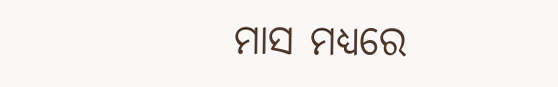ମାସ ମଧ୍ୟରେ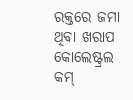ରକ୍ତରେ ଜମା ଥିବା ଖରାପ କୋଲେଷ୍ଟ୍ରଲ କମ୍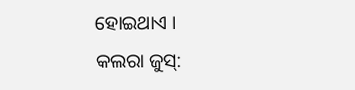ହୋଇଥାଏ ।
କଲରା ଜୁସ୍: